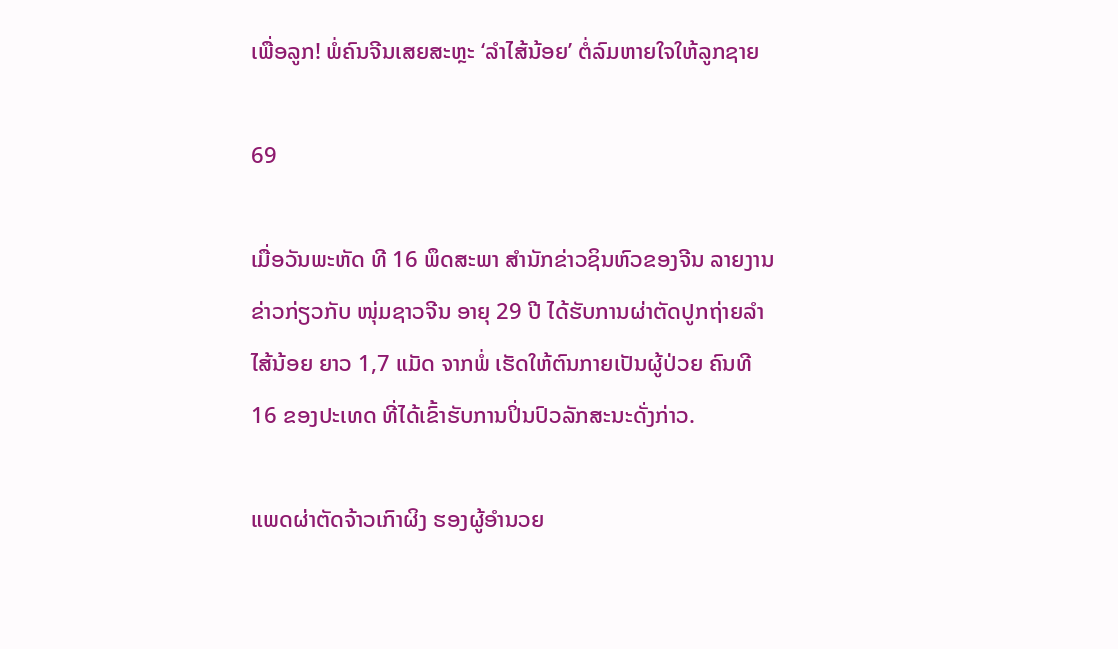ເພື່ອລູກ! ພໍ່ຄົນຈີນເສຍສະຫຼະ ‘ລໍາໄສ້ນ້ອຍ’ ຕໍ່ລົມຫາຍໃຈໃຫ້ລູກຊາຍ

69

ເມື່ອວັນພະຫັດ ທີ 16 ພຶດສະພາ ສຳນັກຂ່າວຊິນຫົວຂອງຈີນ ລາຍງານຂ່າວກ່ຽວກັບ ໜຸ່ມຊາວຈີນ ອາຍຸ 29 ປີ ໄດ້ຮັບການຜ່າຕັດປູກຖ່າຍລໍາໄສ້ນ້ອຍ ຍາວ 1,7 ແມັດ ຈາກພໍ່ ເຮັດໃຫ້ຕົນກາຍເປັນຜູ້ປ່ວຍ ຄົນທີ 16 ຂອງປະເທດ ທີ່ໄດ້ເຂົ້າຮັບການປິ່ນປົວລັກສະນະດັ່ງກ່າວ.

ແພດຜ່າຕັດຈ້າວເກົາຜິງ ຮອງຜູ້ອໍານວຍ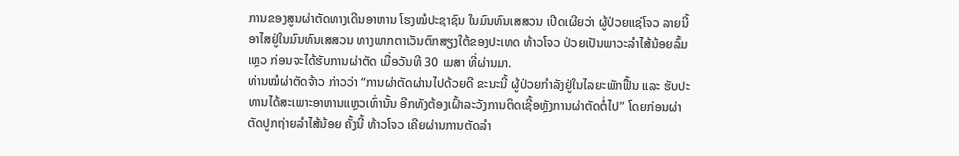ການຂອງສູນຜ່າຕັດທາງເດີນອາຫານ ໂຮງໝໍປະຊາຊົນ ໃນມົນທົນເສສວນ ເປີດເຜີຍວ່າ ຜູ້ປ່ວຍແຊ່ໂຈວ ລາຍນີ້ ອາໄສຢູ່ໃນມົນທົນເສສວນ ທາງພາກຕາເວັນຕົກສຽງໃຕ້ຂອງປະເທດ ທ້າວໂຈວ ປ່ວຍເປັນພາວະລໍາໄສ້ນ້ອຍລົ້ມເຫຼວ ກ່ອນຈະໄດ້ຮັບການຜ່າຕັດ ເມື່ອວັນທີ 30 ເມສາ ທີ່ຜ່ານມາ.
ທ່ານໝໍຜ່າຕັດຈ້າວ ກ່າວວ່າ “ການຜ່າຕັດຜ່ານໄປດ້ວຍດີ ຂະນະນີ້ ຜູ້ປ່ວຍກໍາລັງຢູ່ໃນໄລຍະພັກຟື້ນ ແລະ ຮັບປະທານໄດ້ສະເພາະອາຫານແຫຼວເທົ່ານັ້ນ ອີກທັງຕ້ອງເຝົ້າລະວັງການຕິດເຊີ້ອຫຼັງການຜ່າຕັດຕໍ່ໄປ” ໂດຍກ່ອນຜ່າຕັດປູກຖ່າຍລໍາໄສ້ນ້ອຍ ຄັ້ງນີ້ ທ້າວໂຈວ ເຄີຍຜ່ານການຕັດລໍາ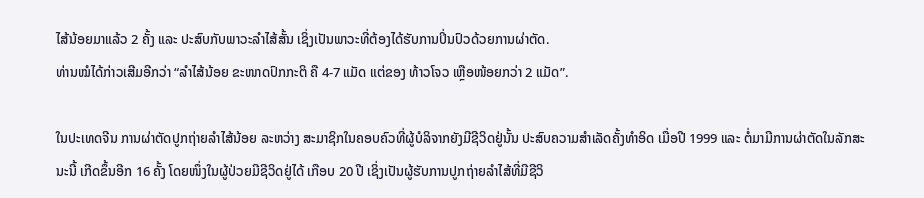ໄສ້ນ້ອຍມາແລ້ວ 2 ຄັ້ງ ແລະ ປະສົບກັບພາວະລໍາໄສ້ສັ້ນ ເຊິ່ງເປັນພາວະທີ່ຕ້ອງໄດ້ຮັບການປິ່ນປົວດ້ວຍການຜ່າຕັດ.
ທ່ານໝໍໄດ້ກ່າວເສີມອີກວ່າ “ລໍາໄສ້ນ້ອຍ ຂະໜາດປົກກະຕິ ຄື 4-7 ແມັດ ແຕ່ຂອງ ທ້າວໂຈວ ເຫຼືອໜ້ອຍກວ່າ 2 ແມັດ”.

ໃນປະເທດຈີນ ການຜ່າຕັດປູກຖ່າຍລໍາໄສ້ນ້ອຍ ລະຫວ່າງ ສະມາຊິກໃນຄອບຄົວທີ່ຜູ້ບໍລິຈາກຍັງມີຊີວິດຢູ່ນັ້ນ ປະສົບຄວາມສໍາເລັດຄັ້ງທໍາອິດ ເມື່ອປີ 1999 ແລະ ຕໍ່ມາມີການຜ່າຕັດໃນລັກສະນະນີ້ ເກີດຂຶ້ນອີກ 16 ຄັ້ງ ໂດຍໜຶ່ງໃນຜູ້ປ່ວຍມີຊີວິດຢູ່ໄດ້ ເກືອບ 20 ປີ ເຊິ່ງເປັນຜູ້ຮັບການປູກຖ່າຍລໍາໄສ້ທີ່ມີຊີວິ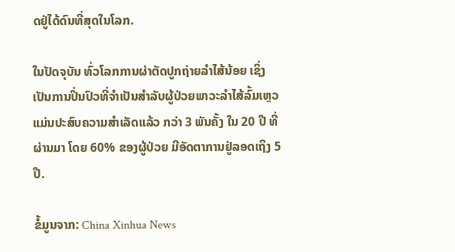ດຢູ່ໄດ້ດົນທີ່ສຸດໃນໂລກ.

ໃນປັດຈຸບັນ ທົ່ວໂລກການຜ່າຕັດປູກຖ່າຍລໍາໄສ້ນ້ອຍ ເຊິ່ງເປັນການປິ່ນປົວທີ່ຈໍາເປັນສໍາລັບຜູ້ປ່ວຍພາວະລໍາໄສ້ລົ້ມເຫຼວ ແມ່ນປະສົບຄວາມສໍາເລັດແລ້ວ ກວ່າ 3 ພັນຄັ້ງ ໃນ 20 ປີ ທີ່ຜ່ານມາ ໂດຍ 60% ຂອງຜູ້ປ່ວຍ ມີອັດຕາການຢູ່ລອດເຖິງ 5 ປີ.

ຂໍ້ມູນຈາກ: China Xinhua News